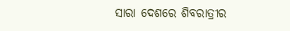ସାରା ଦେଶରେ ଶିବରାତ୍ରୀର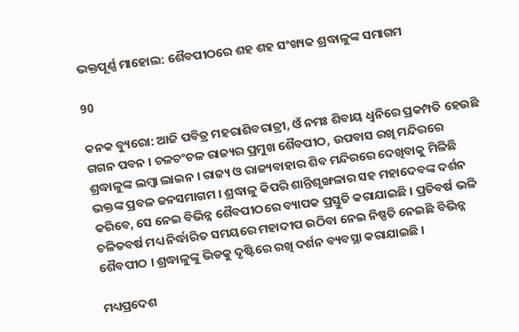ଭକ୍ତପୂର୍ଣ୍ଣ ମାହୋଲ: ଶୈବପୀଠରେ ଶହ ଶହ ସଂଖ୍ୟକ ଶ୍ରଦ୍ଧାଳୁଙ୍କ ସମାଗମ

90

କନକ ବ୍ୟୁରୋ: ଆଜି ପବିତ୍ର ମହରାଶିବରାତ୍ରୀ, ଓଁ ନମଃ ଶିବାୟ ଧ୍ୱନିରେ ପ୍ରକମ୍ପତି ହେଉଛି ଗଗନ ପବନ । ଚଳଚଂଚଳ ରାଜ୍ୟର ପ୍ରମୁଖ ଶୈବପୀଠ, ଉପବାସ ରଖି ମନ୍ଦିରରେ ଶ୍ରଦ୍ଧାଳୁଙ୍କ ଲମ୍ବା ଲାଇନ । ରାଜ୍ୟ ଓ ରାଜ୍ୟବାହାର ଶିବ ମନ୍ଦିରରେ ଦେଖିବାକୁ ମିଳିଛି ଭକ୍ତଙ୍କ ପ୍ରବଳ ଜନସମାଗମ । ଶ୍ରଦ୍ଧାଳୁ କିପରି ଶାନ୍ତିଶୃଙ୍ଖଳାର ସହ ମହାଦେବଙ୍କ ଦର୍ଶନ କରିବେ, ସେ ନେଇ ବିଭିନ୍ନ ଶୈବପୀଠରେ ବ୍ୟାପକ ପ୍ରସ୍ତୁତି କରାଯାଇଛି । ପ୍ରତିବର୍ଷ ଭଳି ଚଳିତବର୍ଷ ମଧ୍ୟ ନିର୍ଦ୍ଧାରିତ ସମୟରେ ମହାଦୀପ ଉଠିବା ନେଇ ନିଷ୍ପତି ନେଇଛି ବିଭିନ୍ନ ଶୈବପୀଠ । ଶ୍ରଦ୍ଧାଳୁଙ୍କୁ ଭିଡକୁ ଦୃଷ୍ଟିରେ ରଖି ଦର୍ଶନ ବ୍ୟବସ୍ଥା କରାଯାଇଛି ।

ମଧ୍ୟପ୍ରଦେଶ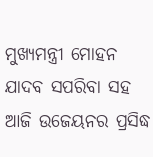ମୁଖ୍ୟମନ୍ତ୍ରୀ ମୋହନ ଯାଦବ ସପରିବା ସହ ଆଜି ଉଜେୟନର ପ୍ରସିଦ୍ଧ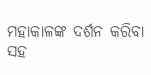ମହାକାଳଙ୍କ ଦର୍ଶନ କରିବା ସହ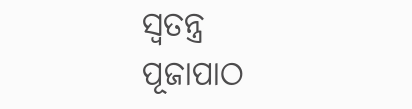ସ୍ୱତନ୍ତ୍ର ପୂଜାପାଠ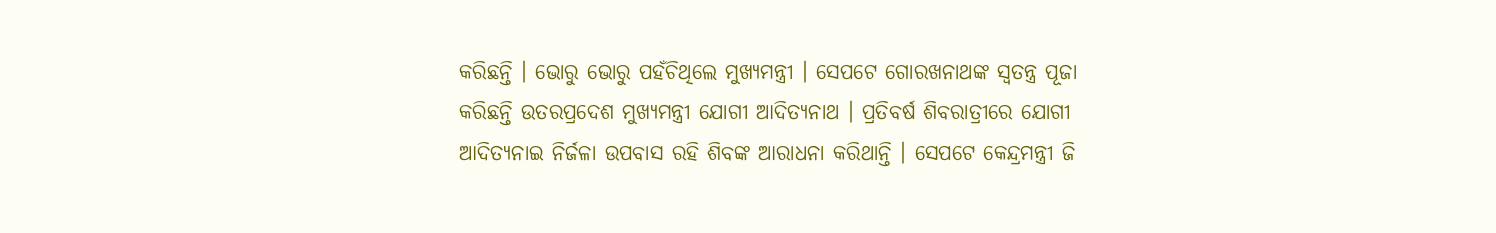କରିଛନ୍ତି । ଭୋରୁ ଭୋରୁ ପହଁଚିଥିଲେ ମୁଖ୍ୟମନ୍ତ୍ରୀ । ସେପଟେ ଗୋରଖନାଥଙ୍କ ସ୍ୱତନ୍ତ୍ର ପୂଜା କରିଛନ୍ତି ଉତରପ୍ରଦେଶ ମୁଖ୍ୟମନ୍ତ୍ରୀ ଯୋଗୀ ଆଦିତ୍ୟନାଥ । ପ୍ରତିବର୍ଷ ଶିବରାତ୍ରୀରେ ଯୋଗୀ ଆଦିତ୍ୟନାଇ ନିର୍ଜଳା ଉପବାସ ରହି ଶିବଙ୍କ ଆରାଧନା କରିଥାନ୍ତି । ସେପଟେ କେନ୍ଦ୍ରମନ୍ତ୍ରୀ ଜି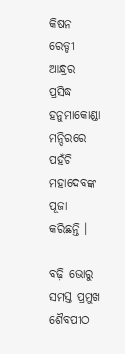କିଷନ ରେଡ୍ଡୀ ଆନ୍ଧ୍ରର ପ୍ରସିଦ୍ଧ ହନୁମାକୋଣ୍ଡା ମନ୍ଦିରରେ ପହଁଚି ମହାଦେବଙ୍କ ପୂଜା କରିଛନ୍ତି ।

ବଢ଼ି ଭୋରୁ ସମସ୍ତ ପ୍ରମୁଖ ଶୈବପୀଠ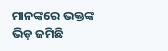ମାନଙ୍କରେ ଭକ୍ତଙ୍କ ଭିଡ଼ ଜମିଛି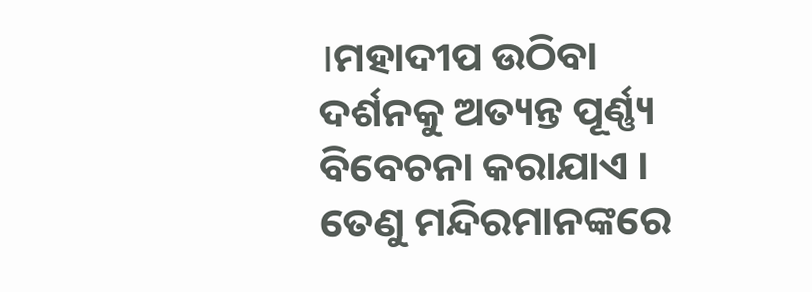।ମହାଦୀପ ଉଠିବା ଦର୍ଶନକୁ ଅତ୍ୟନ୍ତ ପୂର୍ଣ୍ଣ୍ୟ ବିବେଚନା କରାଯାଏ । ତେଣୁ ମନ୍ଦିରମାନଙ୍କରେ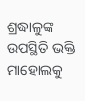ଶ୍ରଦ୍ଧାଳୁଙ୍କ ଉପସ୍ଥିତି ଭକ୍ତି ମାହୋଲକୁ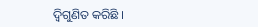ଦ୍ୱିଗୁଣିତ କରିଛି ।